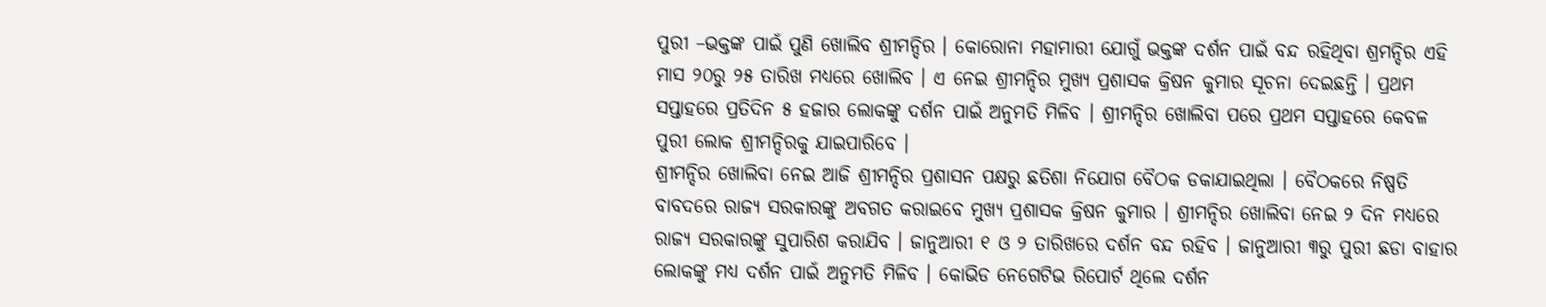ପୁରୀ –ଭକ୍ତଙ୍କ ପାଇଁ ପୁଣି ଖୋଲିବ ଶ୍ରୀମନ୍ଦିର । କୋରୋନା ମହାମାରୀ ଯୋଗୁଁ ଭକ୍ତଙ୍କ ଦର୍ଶନ ପାଇଁ ବନ୍ଦ ରହିଥିବା ଶ୍ରମନ୍ଦିର ଏହି ମାସ ୨୦ରୁ ୨୫ ତାରିଖ ମଧ୍ୟରେ ଖୋଲିବ । ଏ ନେଇ ଶ୍ରୀମନ୍ଦିର ମୁଖ୍ୟ ପ୍ରଶାସକ କ୍ରିଷନ କୁମାର ସୂଚନା ଦେଇଛନ୍ତି । ପ୍ରଥମ ସପ୍ତାହରେ ପ୍ରତିଦିନ ୫ ହଜାର ଲୋକଙ୍କୁ ଦର୍ଶନ ପାଇଁ ଅନୁମତି ମିଳିବ । ଶ୍ରୀମନ୍ଦିର ଖୋଲିବା ପରେ ପ୍ରଥମ ସପ୍ତାହରେ କେବଳ ପୁରୀ ଲୋକ ଶ୍ରୀମନ୍ଦିରକୁ ଯାଇପାରିବେ ।
ଶ୍ରୀମନ୍ଦିର ଖୋଲିବା ନେଇ ଆଜି ଶ୍ରୀମନ୍ଦିର ପ୍ରଶାସନ ପକ୍ଷରୁ ଛତିଶା ନିଯୋଗ ବୈଠକ ଡକାଯାଇଥିଲା । ବୈଠକରେ ନିଷ୍ପତି ବାବଦରେ ରାଜ୍ୟ ସରକାରଙ୍କୁ ଅବଗତ କରାଇବେ ମୁଖ୍ୟ ପ୍ରଶାସକ କ୍ରିଷନ କୁମାର । ଶ୍ରୀମନ୍ଦିର ଖୋଲିବା ନେଇ ୨ ଦିନ ମଧ୍ୟରେ ରାଜ୍ୟ ସରକାରଙ୍କୁ ସୁପାରିଶ କରାଯିବ । ଜାନୁଆରୀ ୧ ଓ ୨ ତାରିଖରେ ଦର୍ଶନ ବନ୍ଦ ରହିବ । ଜାନୁଆରୀ ୩ରୁ ପୁରୀ ଛଡା ବାହାର ଲୋକଙ୍କୁ ମଧ୍ୟ ଦର୍ଶନ ପାଇଁ ଅନୁମତି ମିଳିବ । କୋଭିଡ ନେଗେଟିଭ ରିପୋର୍ଟ ଥିଲେ ଦର୍ଶନ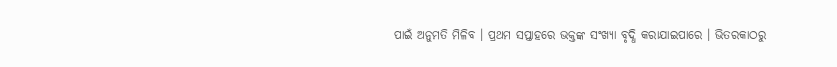ପାଇଁ ଅନୁମତି ମିଳିବ । ପ୍ରଥମ ସପ୍ତାହରେ ଭକ୍ତଙ୍କ ସଂଖ୍ୟା ବୃଦ୍ଧି କରାଯାଇପାରେ । ଭିତରକାଠରୁ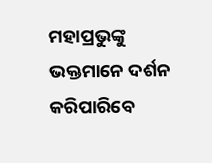ମହାପ୍ରଭୁଙ୍କୁ ଭକ୍ତମାନେ ଦର୍ଶନ କରିପାରିବେ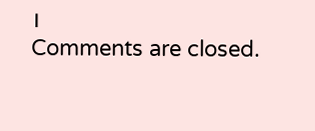।
Comments are closed.